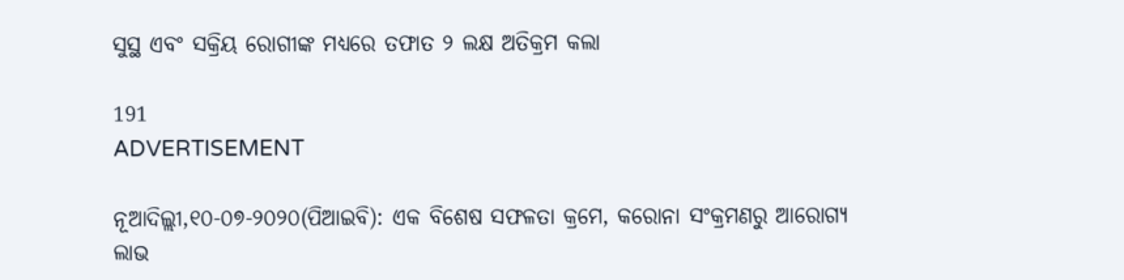ସୁସ୍ଥ ଏବଂ ସକ୍ରିୟ ରୋଗୀଙ୍କ ମଧ୍ୟରେ ତଫାତ ୨ ଲକ୍ଷ ଅତିକ୍ରମ କଲା

191
ADVERTISEMENT

ନୂଆଦିଲ୍ଲୀ,୧୦-୦୭-୨୦୨୦(ପିଆଇବି): ଏକ ବିଶେଷ ସଫଳତା କ୍ରମେ, କରୋନା ସଂକ୍ରମଣରୁ ଆରୋଗ୍ୟ ଲାଭ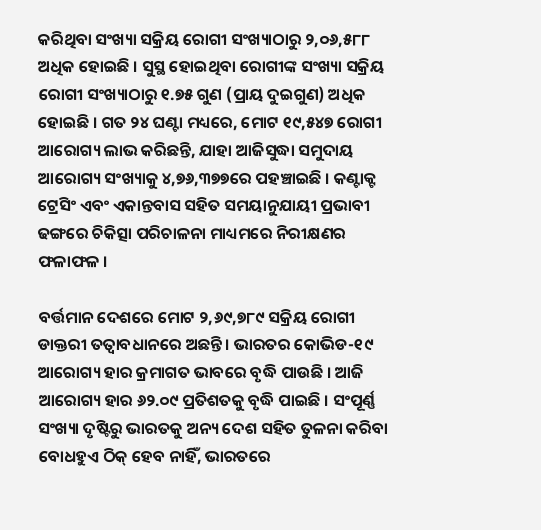କରିଥିବା ସଂଖ୍ୟା ସକ୍ରିୟ ରୋଗୀ ସଂଖ୍ୟାଠାରୁ ୨,୦୬,୫୮୮ ଅଧିକ ହୋଇଛି । ସୁସ୍ଥ ହୋଇଥିବା ରୋଗୀଙ୍କ ସଂଖ୍ୟା ସକ୍ରିୟ ରୋଗୀ ସଂଖ୍ୟାଠାରୁ ୧.୭୫ ଗୁଣ (ପ୍ରାୟ ଦୁଇଗୁଣ) ଅଧିକ ହୋଇଛି । ଗତ ୨୪ ଘଣ୍ଟା ମଧ୍ୟରେ, ମୋଟ ୧୯,୫୪୭ ରୋଗୀ ଆରୋଗ୍ୟ ଲାଭ କରିଛନ୍ତି, ଯାହା ଆଜିସୁଦ୍ଧା ସମୁଦାୟ ଆରୋଗ୍ୟ ସଂଖ୍ୟାକୁ ୪,୭୬,୩୭୭ରେ ପହଞ୍ଚାଇଛି । କଣ୍ଟାକ୍ଟ ଟ୍ରେସିଂ ଏବଂ ଏକାନ୍ତବାସ ସହିତ ସମୟାନୁଯାୟୀ ପ୍ରଭାବୀ ଢଙ୍ଗରେ ଚିକିତ୍ସା ପରିଚାଳନା ମାଧ୍ୟମରେ ନିରୀକ୍ଷଣର ଫଳାଫଳ ।

ବର୍ତ୍ତମାନ ଦେଶରେ ମୋଟ ୨,୬୯,୭୮୯ ସକ୍ରିୟ ରୋଗୀ ଡାକ୍ତରୀ ତତ୍ଵାବଧାନରେ ଅଛନ୍ତି । ଭାରତର କୋଭିଡ-୧୯ ଆରୋଗ୍ୟ ହାର କ୍ରମାଗତ ଭାବରେ ବୃଦ୍ଧି ପାଉଛି । ଆଜି ଆରୋଗ୍ୟ ହାର ୬୨.୦୯ ପ୍ରତିଶତକୁ ବୃଦ୍ଧି ପାଇଛି । ସଂପୂର୍ଣ୍ଣ ସଂଖ୍ୟା ଦୃଷ୍ଟିରୁ ଭାରତକୁ ଅନ୍ୟ ଦେଶ ସହିତ ତୁଳନା କରିବା ବୋଧହୁଏ ଠିକ୍ ହେବ ନାହିଁ, ଭାରତରେ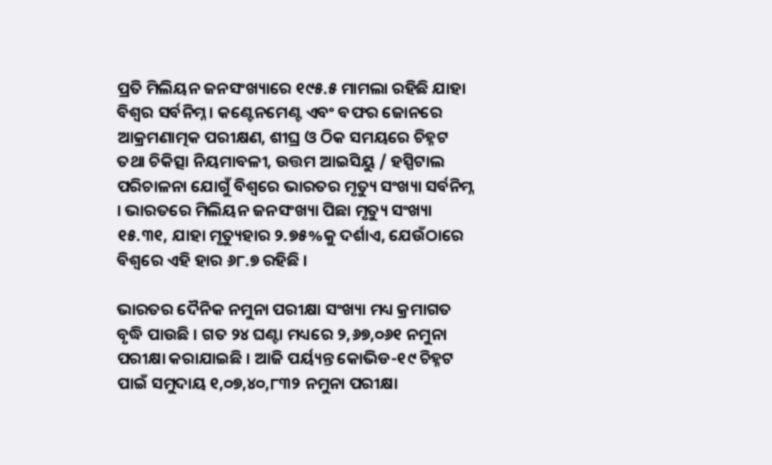ପ୍ରତି ମିଲିୟନ ଜନସଂଖ୍ୟାରେ ୧୯୫.୫ ମାମଲା ରହିଛି ଯାହା ବିଶ୍ଵର ସର୍ବନିମ୍ନ । କଣ୍ଟେନମେଣ୍ଟ ଏବଂ ବଫର ଜୋନରେ ଆକ୍ରମଣାତ୍ମକ ପରୀକ୍ଷଣ, ଶୀଘ୍ର ଓ ଠିକ ସମୟରେ ଚିହ୍ନଟ ତଥା ଚିକିତ୍ସା ନିୟମାବଳୀ, ଉତ୍ତମ ଆଇସିୟୁ / ହସ୍ପିଟାଲ ପରିଚାଳନା ଯୋଗୁଁ ବିଶ୍ୱରେ ଭାରତର ମୃତ୍ୟୁ ସଂଖ୍ୟା ସର୍ବନିମ୍ନ । ଭାରତରେ ମିଲିୟନ ଜନସଂଖ୍ୟା ପିଛା ମୃତ୍ୟୁ ସଂଖ୍ୟା ୧୫.୩୧, ଯାହା ମୃତ୍ୟୁହାର ୨.୭୫%କୁ ଦର୍ଶାଏ, ଯେଉଁଠାରେ ବିଶ୍ଵରେ ଏହି ହାର ୬୮.୭ ରହିଛି ।

ଭାରତର ଦୈନିକ ନମୁନା ପରୀକ୍ଷା ସଂଖ୍ୟା ମଧ୍ୟ କ୍ରମାଗତ ବୃଦ୍ଧି ପାଉଛି । ଗତ ୨୪ ଘଣ୍ଟା ମଧ୍ୟରେ ୨,୬୭,୦୬୧ ନମୁନା ପରୀକ୍ଷା କରାଯାଇଛି । ଆଜି ପର୍ୟ୍ୟନ୍ତ କୋଭିଡ-୧୯ ଚିହ୍ନଟ ପାଇଁ ସମୁଦାୟ ୧,୦୭,୪୦,୮୩୨ ନମୁନା ପରୀକ୍ଷା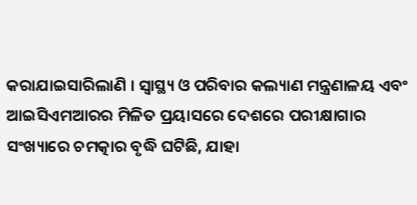କରାଯାଇସାରିଲାଣି । ସ୍ୱାସ୍ଥ୍ୟ ଓ ପରିବାର କଲ୍ୟାଣ ମନ୍ତ୍ରଣାଳୟ ଏବଂ ଆଇସିଏମଆରର ମିଳିତ ପ୍ରୟାସରେ ଦେଶରେ ପରୀକ୍ଷାଗାର ସଂଖ୍ୟାରେ ଚମତ୍କାର ବୃଦ୍ଧି ଘଟିଛି, ଯାହା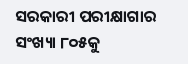ସରକାରୀ ପରୀକ୍ଷାଗାର ସଂଖ୍ୟା ୮୦୫କୁ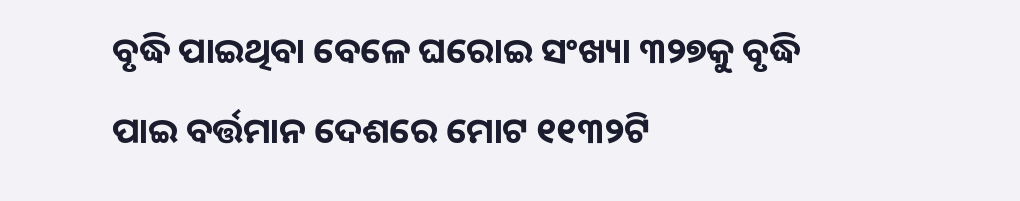ବୃଦ୍ଧି ପାଇଥିବା ବେଳେ ଘରୋଇ ସଂଖ୍ୟା ୩୨୭କୁ ବୃଦ୍ଧି ପାଇ ବର୍ତ୍ତମାନ ଦେଶରେ ମୋଟ ୧୧୩୨ଟି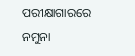ପରୀକ୍ଷାଗାରରେ ନମୁନା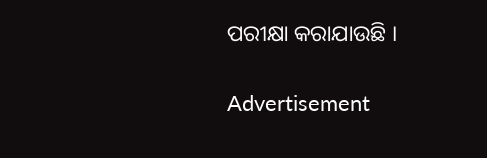ପରୀକ୍ଷା କରାଯାଉଛି ।

Advertisement